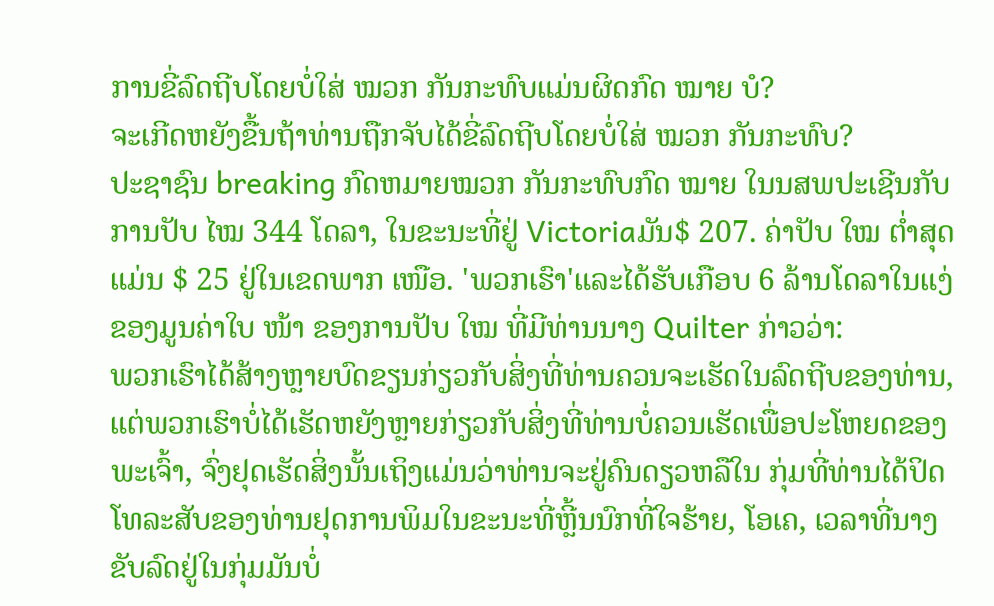ການຂີ່ລົດຖີບໂດຍບໍ່ໃສ່ ໝວກ ກັນກະທົບແມ່ນຜິດກົດ ໝາຍ ບໍ?
ຈະເກີດຫຍັງຂື້ນຖ້າທ່ານຖືກຈັບໄດ້ຂີ່ລົດຖີບໂດຍບໍ່ໃສ່ ໝວກ ກັນກະທົບ?
ປະຊາຊົນ breaking ກົດຫມາຍໝວກ ກັນກະທົບກົດ ໝາຍ ໃນນສພປະເຊີນກັບການປັບ ໄໝ 344 ໂດລາ, ໃນຂະນະທີ່ຢູ່ Victoriaມັນ$ 207. ຄ່າປັບ ໃໝ ຕໍ່າສຸດແມ່ນ $ 25 ຢູ່ໃນເຂດພາກ ເໜືອ. 'ພວກເຮົາ'ແລະໄດ້ຮັບເກືອບ 6 ລ້ານໂດລາໃນແງ່ຂອງມູນຄ່າໃບ ໜ້າ ຂອງການປັບ ໃໝ ທີ່ມີທ່ານນາງ Quilter ກ່າວວ່າ:
ພວກເຮົາໄດ້ສ້າງຫຼາຍບົດຂຽນກ່ຽວກັບສິ່ງທີ່ທ່ານຄວນຈະເຮັດໃນລົດຖີບຂອງທ່ານ, ແຕ່ພວກເຮົາບໍ່ໄດ້ເຮັດຫຍັງຫຼາຍກ່ຽວກັບສິ່ງທີ່ທ່ານບໍ່ຄວນເຮັດເພື່ອປະໂຫຍດຂອງພະເຈົ້າ, ຈົ່ງຢຸດເຮັດສິ່ງນັ້ນເຖິງແມ່ນວ່າທ່ານຈະຢູ່ຄົນດຽວຫລືໃນ ກຸ່ມທີ່ທ່ານໄດ້ປິດໂທລະສັບຂອງທ່ານຢຸດການພິມໃນຂະນະທີ່ຫຼີ້ນນົກທີ່ໃຈຮ້າຍ, ໂອເຄ, ເວລາທີ່ນາງຂັບລົດຢູ່ໃນກຸ່ມມັນບໍ່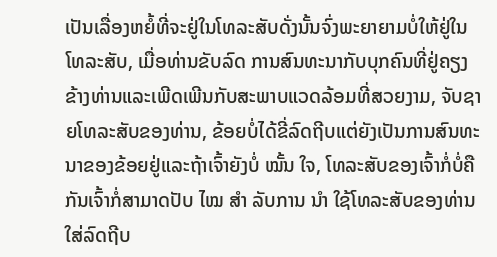ເປັນເລື່ອງຫຍໍ້ທີ່ຈະຢູ່ໃນໂທລະສັບດັ່ງນັ້ນຈົ່ງພະຍາຍາມບໍ່ໃຫ້ຢູ່ໃນໂທລະສັບ, ເມື່ອທ່ານຂັບລົດ ການສົນທະນາກັບບຸກຄົນທີ່ຢູ່ຄຽງຂ້າງທ່ານແລະເພີດເພີນກັບສະພາບແວດລ້ອມທີ່ສວຍງາມ, ຈັບຊາຍໂທລະສັບຂອງທ່ານ, ຂ້ອຍບໍ່ໄດ້ຂີ່ລົດຖີບແຕ່ຍັງເປັນການສົນທະນາຂອງຂ້ອຍຢູ່ແລະຖ້າເຈົ້າຍັງບໍ່ ໝັ້ນ ໃຈ, ໂທລະສັບຂອງເຈົ້າກໍ່ບໍ່ຄືກັນເຈົ້າກໍ່ສາມາດປັບ ໄໝ ສຳ ລັບການ ນຳ ໃຊ້ໂທລະສັບຂອງທ່ານໃສ່ລົດຖີບ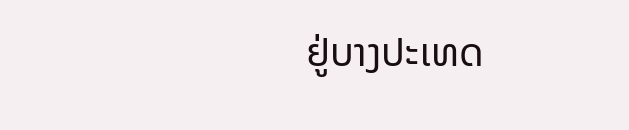ຢູ່ບາງປະເທດ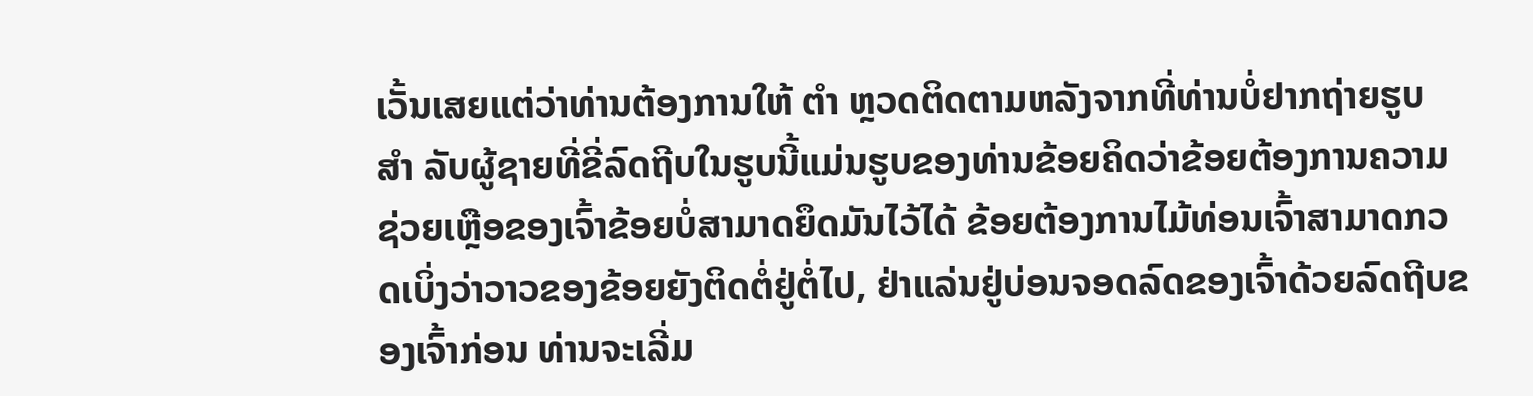ເວັ້ນເສຍແຕ່ວ່າທ່ານຕ້ອງການໃຫ້ ຕຳ ຫຼວດຕິດຕາມຫລັງຈາກທີ່ທ່ານບໍ່ຢາກຖ່າຍຮູບ ສຳ ລັບຜູ້ຊາຍທີ່ຂີ່ລົດຖີບໃນຮູບນີ້ແມ່ນຮູບຂອງທ່ານຂ້ອຍຄິດວ່າຂ້ອຍຕ້ອງການຄວາມຊ່ວຍເຫຼືອຂອງເຈົ້າຂ້ອຍບໍ່ສາມາດຍຶດມັນໄວ້ໄດ້ ຂ້ອຍຕ້ອງການໄມ້ທ່ອນເຈົ້າສາມາດກວດເບິ່ງວ່າວາວຂອງຂ້ອຍຍັງຕິດຕໍ່ຢູ່ຕໍ່ໄປ, ຢ່າແລ່ນຢູ່ບ່ອນຈອດລົດຂອງເຈົ້າດ້ວຍລົດຖີບຂອງເຈົ້າກ່ອນ ທ່ານຈະເລີ່ມ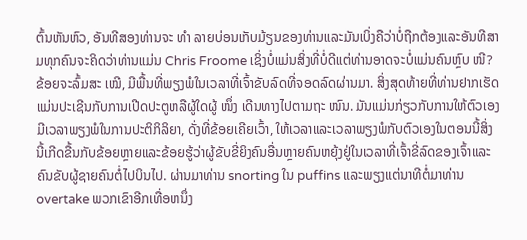ຕົ້ນຫັນຫົວ, ອັນທີສອງທ່ານຈະ ທຳ ລາຍບ່ອນເກັບມ້ຽນຂອງທ່ານແລະມັນເບິ່ງຄືວ່າບໍ່ຖືກຕ້ອງແລະອັນທີສາມທຸກຄົນຈະຄິດວ່າທ່ານແມ່ນ Chris Froome ເຊິ່ງບໍ່ແມ່ນສິ່ງທີ່ບໍ່ດີແຕ່ທ່ານອາດຈະບໍ່ແມ່ນຄົນຫຼົບ ໜີ? ຂ້ອຍຈະລົ້ມສະ ເໝີ, ມີພື້ນທີ່ພຽງພໍໃນເວລາທີ່ເຈົ້າຂັບລົດທີ່ຈອດລົດຜ່ານມາ. ສິ່ງສຸດທ້າຍທີ່ທ່ານຢາກເຮັດແມ່ນປະເຊີນກັບການເປີດປະຕູຫລືຜູ້ໃດຜູ້ ໜຶ່ງ ເດີນທາງໄປຕາມຖະ ໜົນ. ມັນແມ່ນກ່ຽວກັບການໃຫ້ຕົວເອງມີເວລາພຽງພໍໃນການປະຕິກິລິຍາ, ດັ່ງທີ່ຂ້ອຍເຄີຍເວົ້າ, ໃຫ້ເວລາແລະເວລາພຽງພໍກັບຕົວເອງໃນຕອນນີ້ສິ່ງນີ້ເກີດຂື້ນກັບຂ້ອຍຫຼາຍແລະຂ້ອຍຮູ້ວ່າຜູ້ຂັບຂີ່ຍິງຄົນອື່ນຫຼາຍຄົນຫຍຸ້ງຢູ່ໃນເວລາທີ່ເຈົ້າຂີ່ລົດຂອງເຈົ້າແລະຄົນຂັບຜູ້ຊາຍຄົນຕໍ່ໄປບິນໄປ. ຜ່ານມາທ່ານ snorting ໃນ puffins ແລະພຽງແຕ່ນາທີຕໍ່ມາທ່ານ overtake ພວກເຂົາອີກເທື່ອຫນຶ່ງ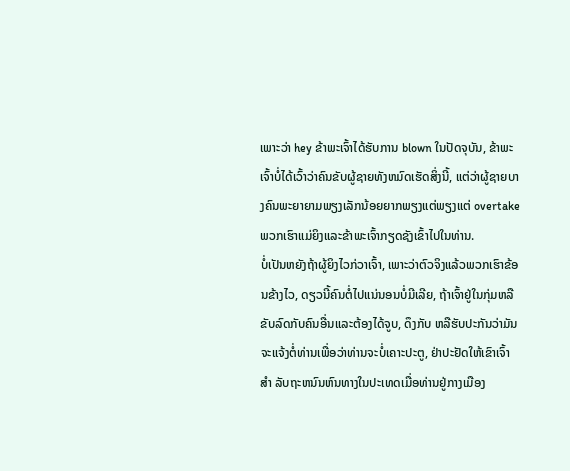ເພາະວ່າ hey ຂ້າພະເຈົ້າໄດ້ຮັບການ blown ໃນປັດຈຸບັນ, ຂ້າພະເຈົ້າບໍ່ໄດ້ເວົ້າວ່າຄົນຂັບຜູ້ຊາຍທັງຫມົດເຮັດສິ່ງນີ້, ແຕ່ວ່າຜູ້ຊາຍບາງຄົນພະຍາຍາມພຽງເລັກນ້ອຍຍາກພຽງແຕ່ພຽງແຕ່ overtake ພວກເຮົາແມ່ຍິງແລະຂ້າພະເຈົ້າກຽດຊັງເຂົ້າໄປໃນທ່ານ.
ບໍ່ເປັນຫຍັງຖ້າຜູ້ຍິງໄວກ່ວາເຈົ້າ, ເພາະວ່າຕົວຈິງແລ້ວພວກເຮົາຂ້ອນຂ້າງໄວ, ດຽວນີ້ຄົນຕໍ່ໄປແນ່ນອນບໍ່ມີເລີຍ, ຖ້າເຈົ້າຢູ່ໃນກຸ່ມຫລືຂັບລົດກັບຄົນອື່ນແລະຕ້ອງໄດ້ຈູບ, ດຶງກັບ ຫລືຮັບປະກັນວ່າມັນຈະແຈ້ງຕໍ່ທ່ານເພື່ອວ່າທ່ານຈະບໍ່ເຄາະປະຕູ, ຢ່າປະຢັດໃຫ້ເຂົາເຈົ້າ ສຳ ລັບຖະຫນົນຫົນທາງໃນປະເທດເມື່ອທ່ານຢູ່ກາງເມືອງ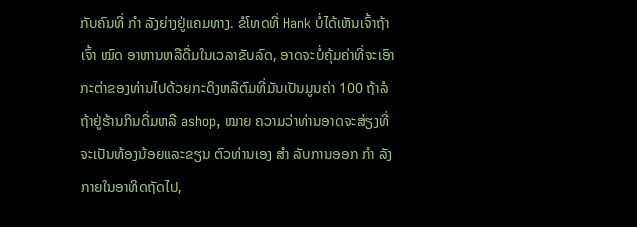ກັບຄົນທີ່ ກຳ ລັງຍ່າງຢູ່ແຄມທາງ. ຂໍໂທດທີ່ Hank ບໍ່ໄດ້ເຫັນເຈົ້າຖ້າເຈົ້າ ໝົດ ອາຫານຫລືດື່ມໃນເວລາຂັບລົດ, ອາດຈະບໍ່ຄຸ້ມຄ່າທີ່ຈະເອົາກະຕ່າຂອງທ່ານໄປດ້ວຍກະດິງຫລືຕົມທີ່ມັນເປັນມູນຄ່າ 100 ຖ້າລໍຖ້າຢູ່ຮ້ານກິນດື່ມຫລື ashop, ໝາຍ ຄວາມວ່າທ່ານອາດຈະສ່ຽງທີ່ຈະເປັນທ້ອງນ້ອຍແລະຂຽນ ຕົວທ່ານເອງ ສຳ ລັບການອອກ ກຳ ລັງກາຍໃນອາທິດຖັດໄປ,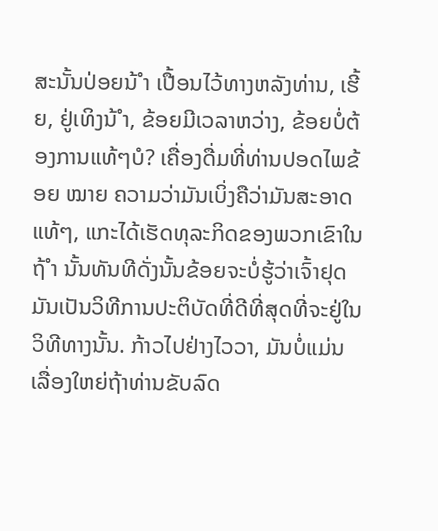ສະນັ້ນປ່ອຍນ້ ຳ ເປື້ອນໄວ້ທາງຫລັງທ່ານ, ເຮີ້ຍ, ຢູ່ເທິງນ້ ຳ, ຂ້ອຍມີເວລາຫວ່າງ, ຂ້ອຍບໍ່ຕ້ອງການແທ້ໆບໍ? ເຄື່ອງດື່ມທີ່ທ່ານປອດໄພຂ້ອຍ ໝາຍ ຄວາມວ່າມັນເບິ່ງຄືວ່າມັນສະອາດແທ້ໆ, ແກະໄດ້ເຮັດທຸລະກິດຂອງພວກເຂົາໃນຖ້ ຳ ນັ້ນທັນທີດັ່ງນັ້ນຂ້ອຍຈະບໍ່ຮູ້ວ່າເຈົ້າຢຸດມັນເປັນວິທີການປະຕິບັດທີ່ດີທີ່ສຸດທີ່ຈະຢູ່ໃນວິທີທາງນັ້ນ. ກ້າວໄປຢ່າງໄວວາ, ມັນບໍ່ແມ່ນເລື່ອງໃຫຍ່ຖ້າທ່ານຂັບລົດ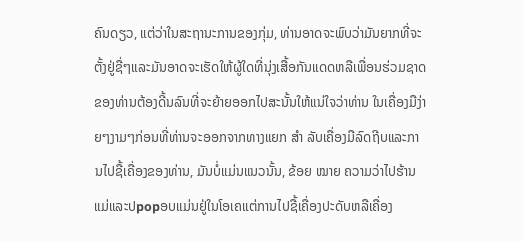ຄົນດຽວ, ແຕ່ວ່າໃນສະຖານະການຂອງກຸ່ມ, ທ່ານອາດຈະພົບວ່າມັນຍາກທີ່ຈະຕັ້ງຢູ່ຊື່ໆແລະມັນອາດຈະເຮັດໃຫ້ຜູ້ໃດທີ່ນຸ່ງເສື້ອກັນແດດຫລືເພື່ອນຮ່ວມຊາດຂອງທ່ານຕ້ອງດີ້ນລົນທີ່ຈະຍ້າຍອອກໄປສະນັ້ນໃຫ້ແນ່ໃຈວ່າທ່ານ ໃນເຄື່ອງມືງ່າຍໆງາມໆກ່ອນທີ່ທ່ານຈະອອກຈາກທາງແຍກ ສຳ ລັບເຄື່ອງມືລົດຖີບແລະການໄປຊື້ເຄື່ອງຂອງທ່ານ, ມັນບໍ່ແມ່ນແນວນັ້ນ, ຂ້ອຍ ໝາຍ ຄວາມວ່າໄປຮ້ານແມ່ແລະປpopອບແມ່ນຢູ່ໃນໂອເຄແຕ່ການໄປຊື້ເຄື່ອງປະດັບຫລືເຄື່ອງ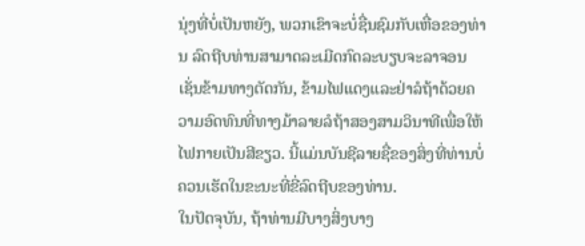ນຸ່ງທີ່ບໍ່ເປັນຫຍັງ, ພວກເຂົາຈະບໍ່ຊື່ນຊົມກັບເຫື່ອຂອງທ່ານ ລົດຖີບທ່ານສາມາດລະເມີດກົດລະບຽບຈະລາຈອນເຊັ່ນຂ້າມທາງຕັດກັນ, ຂ້າມໄຟແດງແລະຢ່າລໍຖ້າດ້ວຍຄວາມອົດທົນທີ່ທາງມ້າລາຍລໍຖ້າສອງສາມວິນາທີເພື່ອໃຫ້ໄຟກາຍເປັນສີຂຽວ. ນີ້ແມ່ນບັນຊີລາຍຊື່ຂອງສິ່ງທີ່ທ່ານບໍ່ຄວນເຮັດໃນຂະນະທີ່ຂີ່ລົດຖີບຂອງທ່ານ.
ໃນປັດຈຸບັນ, ຖ້າທ່ານມີບາງສິ່ງບາງ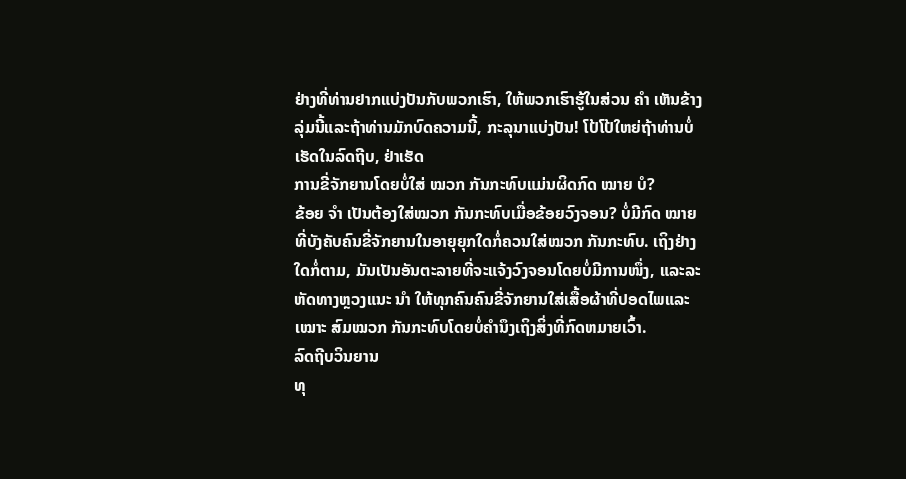ຢ່າງທີ່ທ່ານຢາກແບ່ງປັນກັບພວກເຮົາ, ໃຫ້ພວກເຮົາຮູ້ໃນສ່ວນ ຄຳ ເຫັນຂ້າງລຸ່ມນີ້ແລະຖ້າທ່ານມັກບົດຄວາມນີ້, ກະລຸນາແບ່ງປັນ! ໂປ້ໂປ້ໃຫຍ່ຖ້າທ່ານບໍ່ເຮັດໃນລົດຖີບ, ຢ່າເຮັດ
ການຂີ່ຈັກຍານໂດຍບໍ່ໃສ່ ໝວກ ກັນກະທົບແມ່ນຜິດກົດ ໝາຍ ບໍ?
ຂ້ອຍ ຈຳ ເປັນຕ້ອງໃສ່ໝວກ ກັນກະທົບເມື່ອຂ້ອຍວົງຈອນ? ບໍ່ມີກົດ ໝາຍ ທີ່ບັງຄັບຄົນຂີ່ຈັກຍານໃນອາຍຸຍຸກໃດກໍ່ຄວນໃສ່ໝວກ ກັນກະທົບ. ເຖິງຢ່າງໃດກໍ່ຕາມ, ມັນເປັນອັນຕະລາຍທີ່ຈະແຈ້ງວົງຈອນໂດຍບໍ່ມີການໜຶ່ງ, ແລະລະຫັດທາງຫຼວງແນະ ນຳ ໃຫ້ທຸກຄົນຄົນຂີ່ຈັກຍານໃສ່ເສື້ອຜ້າທີ່ປອດໄພແລະ ເໝາະ ສົມໝວກ ກັນກະທົບໂດຍບໍ່ຄໍານຶງເຖິງສິ່ງທີ່ກົດຫມາຍເວົ້າ.
ລົດຖີບວິນຍານ
ທຸ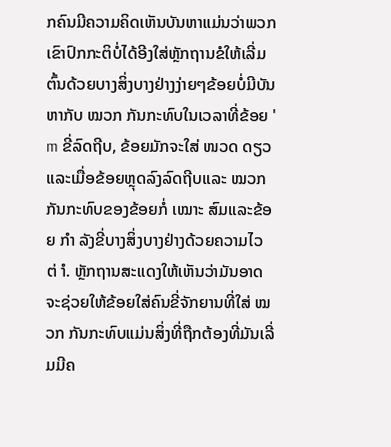ກຄົນມີຄວາມຄິດເຫັນບັນຫາແມ່ນວ່າພວກເຂົາປົກກະຕິບໍ່ໄດ້ອີງໃສ່ຫຼັກຖານຂໍໃຫ້ເລີ່ມຕົ້ນດ້ວຍບາງສິ່ງບາງຢ່າງງ່າຍໆຂ້ອຍບໍ່ມີບັນຫາກັບ ໝວກ ກັນກະທົບໃນເວລາທີ່ຂ້ອຍ ' m ຂີ່ລົດຖີບ, ຂ້ອຍມັກຈະໃສ່ ໜວດ ດຽວແລະເມື່ອຂ້ອຍຫຼຸດລົງລົດຖີບແລະ ໝວກ ກັນກະທົບຂອງຂ້ອຍກໍ່ ເໝາະ ສົມແລະຂ້ອຍ ກຳ ລັງຂີ່ບາງສິ່ງບາງຢ່າງດ້ວຍຄວາມໄວຕ່ ຳ. ຫຼັກຖານສະແດງໃຫ້ເຫັນວ່າມັນອາດຈະຊ່ວຍໃຫ້ຂ້ອຍໃສ່ຄົນຂີ່ຈັກຍານທີ່ໃສ່ ໝວກ ກັນກະທົບແມ່ນສິ່ງທີ່ຖືກຕ້ອງທີ່ມັນເລີ່ມມີຄ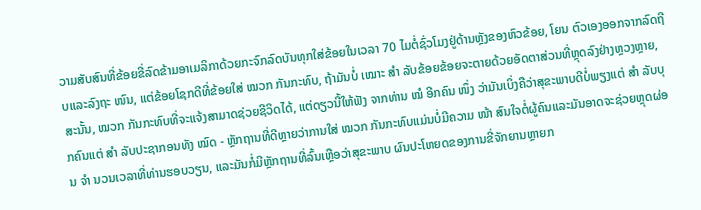ວາມສັບສົນທີ່ຂ້ອຍຂີ່ລົດຂ້າມອາເມລິກາດ້ວຍກະຈົກລົດບັນທຸກໃສ່ຂ້ອຍໃນເວລາ 70 ໄມຕໍ່ຊົ່ວໂມງຢູ່ດ້ານຫຼັງຂອງຫົວຂ້ອຍ, ໂຍນ ຕົວເອງອອກຈາກລົດຖີບແລະລົງຖະ ໜົນ, ແຕ່ຂ້ອຍໂຊກດີທີ່ຂ້ອຍໃສ່ ໝວກ ກັນກະທົບ, ຖ້າມັນບໍ່ ເໝາະ ສຳ ລັບຂ້ອຍຂ້ອຍຈະຕາຍດ້ວຍອັດຕາສ່ວນທີ່ຫຼຸດລົງຢ່າງຫຼວງຫຼາຍ, ສະນັ້ນ, ໝວກ ກັນກະທົບທີ່ຈະແຈ້ງສາມາດຊ່ວຍຊີວິດໄດ້, ແຕ່ດຽວນີ້ໃຫ້ຟັງ ຈາກທ່ານ ໝໍ ອີກຄົນ ໜຶ່ງ ວ່າມັນເບິ່ງຄືວ່າສຸຂະພາບດີບໍ່ພຽງແຕ່ ສຳ ລັບບຸກຄົນແຕ່ ສຳ ລັບປະຊາກອນທັງ ໝົດ - ຫຼັກຖານທີ່ດີຫຼາຍວ່າການໃສ່ ໝວກ ກັນກະທົບແມ່ນບໍ່ມີຄວາມ ໜ້າ ສົນໃຈຕໍ່ຜູ້ຄົນແລະມັນອາດຈະຊ່ວຍຫຼຸດຜ່ອນ ຈຳ ນວນເວລາທີ່ທ່ານຮອບວຽນ, ແລະມັນກໍ່ມີຫຼັກຖານທີ່ລົ້ນເຫຼືອວ່າສຸຂະພາບ ຜົນປະໂຫຍດຂອງການຂີ່ຈັກຍານຫຼາຍກ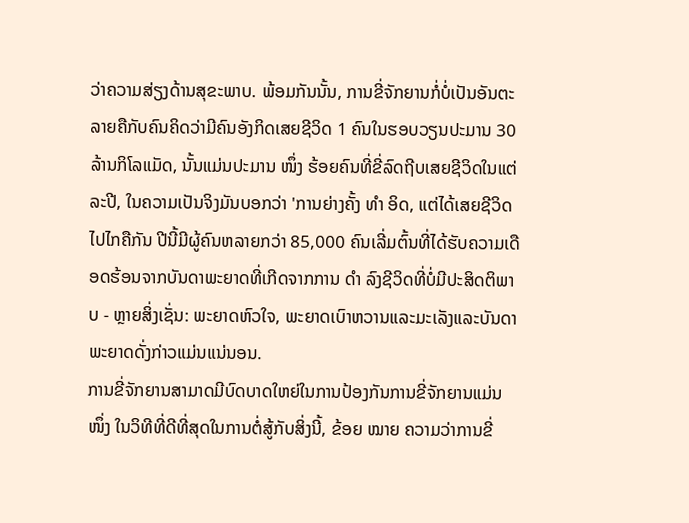ວ່າຄວາມສ່ຽງດ້ານສຸຂະພາບ. ພ້ອມກັນນັ້ນ, ການຂີ່ຈັກຍານກໍ່ບໍ່ເປັນອັນຕະລາຍຄືກັບຄົນຄິດວ່າມີຄົນອັງກິດເສຍຊີວິດ 1 ຄົນໃນຮອບວຽນປະມານ 30 ລ້ານກິໂລແມັດ, ນັ້ນແມ່ນປະມານ ໜຶ່ງ ຮ້ອຍຄົນທີ່ຂີ່ລົດຖີບເສຍຊີວິດໃນແຕ່ລະປີ, ໃນຄວາມເປັນຈິງມັນບອກວ່າ 'ການຍ່າງຄັ້ງ ທຳ ອິດ, ແຕ່ໄດ້ເສຍຊີວິດໄປໄກຄືກັນ ປີນີ້ມີຜູ້ຄົນຫລາຍກວ່າ 85,000 ຄົນເລີ່ມຕົ້ນທີ່ໄດ້ຮັບຄວາມເດືອດຮ້ອນຈາກບັນດາພະຍາດທີ່ເກີດຈາກການ ດຳ ລົງຊີວິດທີ່ບໍ່ມີປະສິດຕິພາບ - ຫຼາຍສິ່ງເຊັ່ນ: ພະຍາດຫົວໃຈ, ພະຍາດເບົາຫວານແລະມະເລັງແລະບັນດາພະຍາດດັ່ງກ່າວແມ່ນແນ່ນອນ.
ການຂີ່ຈັກຍານສາມາດມີບົດບາດໃຫຍ່ໃນການປ້ອງກັນການຂີ່ຈັກຍານແມ່ນ ໜຶ່ງ ໃນວິທີທີ່ດີທີ່ສຸດໃນການຕໍ່ສູ້ກັບສິ່ງນີ້, ຂ້ອຍ ໝາຍ ຄວາມວ່າການຂີ່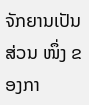ຈັກຍານເປັນສ່ວນ ໜຶ່ງ ຂອງກາ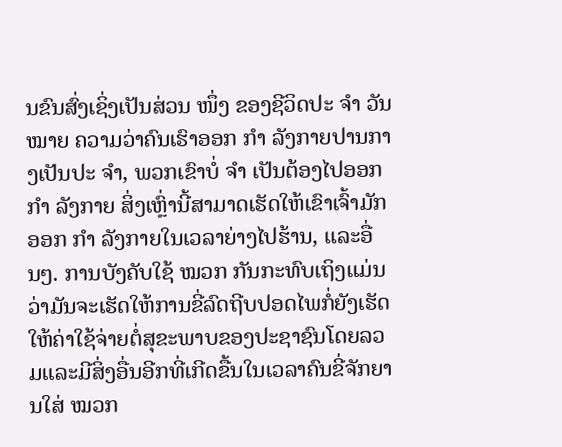ນຂົນສົ່ງເຊິ່ງເປັນສ່ວນ ໜຶ່ງ ຂອງຊີວິດປະ ຈຳ ວັນ ໝາຍ ຄວາມວ່າຄົນເຮົາອອກ ກຳ ລັງກາຍປານກາງເປັນປະ ຈຳ, ພວກເຂົາບໍ່ ຈຳ ເປັນຕ້ອງໄປອອກ ກຳ ລັງກາຍ ສິ່ງເຫຼົ່ານີ້ສາມາດເຮັດໃຫ້ເຂົາເຈົ້າມັກອອກ ກຳ ລັງກາຍໃນເວລາຍ່າງໄປຮ້ານ, ແລະອື່ນໆ. ການບັງຄັບໃຊ້ ໝວກ ກັນກະທົບເຖິງແມ່ນວ່າມັນຈະເຮັດໃຫ້ການຂີ່ລົດຖີບປອດໄພກໍ່ຍັງເຮັດໃຫ້ຄ່າໃຊ້ຈ່າຍຕໍ່ສຸຂະພາບຂອງປະຊາຊົນໂດຍລວມແລະມີສິ່ງອື່ນອີກທີ່ເກີດຂື້ນໃນເວລາຄົນຂີ່ຈັກຍານໃສ່ ໝວກ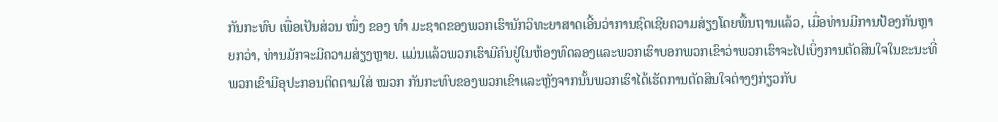ກັນກະທົບ ເພື່ອເປັນສ່ວນ ໜຶ່ງ ຂອງ ທຳ ມະຊາດຂອງພວກເຮົານັກວິທະຍາສາດເອີ້ນວ່າການຊົດເຊີຍຄວາມສ່ຽງໂດຍພື້ນຖານແລ້ວ, ເມື່ອທ່ານມີການປ້ອງກັນຫຼາຍກວ່າ, ທ່ານມັກຈະມີຄວາມສ່ຽງຫຼາຍ. ແມ່ນແລ້ວພວກເຮົາມີຄົນຢູ່ໃນຫ້ອງທົດລອງແລະພວກເຮົາບອກພວກເຂົາວ່າພວກເຮົາຈະໄປເບິ່ງການຕັດສິນໃຈໃນຂະນະທີ່ພວກເຂົາມີອຸປະກອນຕິດຕາມໃສ່ ໝວກ ກັນກະທົບຂອງພວກເຂົາແລະຫຼັງຈາກນັ້ນພວກເຮົາໄດ້ເຮັດການຕັດສິນໃຈຕ່າງໆກ່ຽວກັບ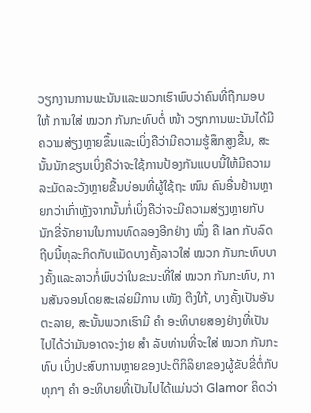ວຽກງານການພະນັນແລະພວກເຮົາພົບວ່າຄົນທີ່ຖືກມອບໃຫ້ ການໃສ່ ໝວກ ກັນກະທົບຕໍ່ ໜ້າ ວຽກການພະນັນໄດ້ມີຄວາມສ່ຽງຫຼາຍຂຶ້ນແລະເບິ່ງຄືວ່າມີຄວາມຮູ້ສຶກສູງຂື້ນ, ສະນັ້ນນັກຂຽນເບິ່ງຄືວ່າຈະໃຊ້ການປ້ອງກັນແບບນີ້ໃຫ້ມີຄວາມລະມັດລະວັງຫຼາຍຂື້ນບ່ອນທີ່ຜູ້ໃຊ້ຖະ ໜົນ ຄົນອື່ນຢ້ານຫຼາຍກວ່າເກົ່າຫຼັງຈາກນັ້ນກໍ່ເບິ່ງຄືວ່າຈະມີຄວາມສ່ຽງຫຼາຍກັບນັກຂີ່ຈັກຍານໃນການທົດລອງອີກຢ່າງ ໜຶ່ງ ຄື Ian ກັບລົດຖີບນີ້ທຸລະກິດກັບແມັດບາງຄັ້ງລາວໃສ່ ໝວກ ກັນກະທົບບາງຄັ້ງແລະລາວກໍ່ພົບວ່າໃນຂະນະທີ່ໃສ່ ໝວກ ກັນກະທົບ, ການສັນຈອນໂດຍສະເລ່ຍມີການ ເໜັງ ຕີງໃກ້, ບາງຄັ້ງເປັນອັນຕະລາຍ, ສະນັ້ນພວກເຮົາມີ ຄຳ ອະທິບາຍສອງຢ່າງທີ່ເປັນໄປໄດ້ວ່າມັນອາດຈະງ່າຍ ສຳ ລັບທ່ານທີ່ຈະໃສ່ ໝວກ ກັນກະທົບ ເບິ່ງປະສົບການຫຼາຍຂອງປະຕິກິລິຍາຂອງຜູ້ຂັບຂີ່ຕໍ່ກັບທຸກໆ ຄຳ ອະທິບາຍທີ່ເປັນໄປໄດ້ແມ່ນວ່າ Glamor ຄິດວ່າ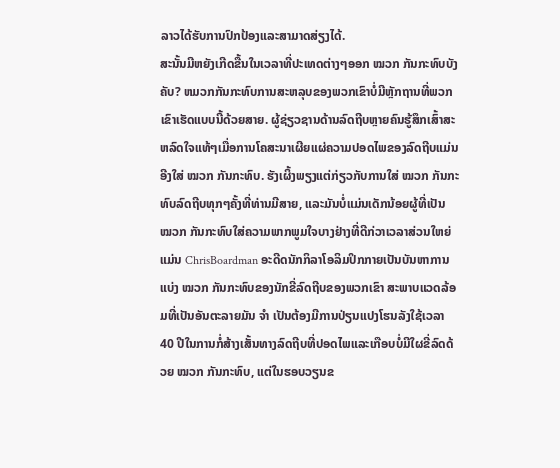ລາວໄດ້ຮັບການປົກປ້ອງແລະສາມາດສ່ຽງໄດ້.
ສະນັ້ນມີຫຍັງເກີດຂື້ນໃນເວລາທີ່ປະເທດຕ່າງໆອອກ ໝວກ ກັນກະທົບບັງຄັບ? ຫມວກກັນກະທົບການສະຫລຸບຂອງພວກເຂົາບໍ່ມີຫຼັກຖານທີ່ພວກເຂົາເຮັດແບບນີ້ດ້ວຍສາຍ. ຜູ້ຊ່ຽວຊານດ້ານລົດຖີບຫຼາຍຄົນຮູ້ສຶກເສົ້າສະຫລົດໃຈແທ້ໆເມື່ອການໂຄສະນາເຜີຍແຜ່ຄວາມປອດໄພຂອງລົດຖີບແມ່ນອີງໃສ່ ໝວກ ກັນກະທົບ. ຮັງເຜິ້ງພຽງແຕ່ກ່ຽວກັບການໃສ່ ໝວກ ກັນກະທົບລົດຖີບທຸກໆຄັ້ງທີ່ທ່ານມີສາຍ, ແລະມັນບໍ່ແມ່ນເດັກນ້ອຍຜູ້ທີ່ເປັນ ໝວກ ກັນກະທົບໃສ່ຄວາມພາກພູມໃຈບາງຢ່າງທີ່ດີກ່ວາເວລາສ່ວນໃຫຍ່ແມ່ນ ChrisBoardman ອະດີດນັກກິລາໂອລິມປິກກາຍເປັນບັນຫາການແບ່ງ ໝວກ ກັນກະທົບຂອງນັກຂີ່ລົດຖີບຂອງພວກເຂົາ ສະພາບແວດລ້ອມທີ່ເປັນອັນຕະລາຍມັນ ຈຳ ເປັນຕ້ອງມີການປ່ຽນແປງໂຮນລັງໃຊ້ເວລາ 40 ປີໃນການກໍ່ສ້າງເສັ້ນທາງລົດຖີບທີ່ປອດໄພແລະເກືອບບໍ່ມີໃຜຂີ່ລົດດ້ວຍ ໝວກ ກັນກະທົບ, ແຕ່ໃນຮອບວຽນຂ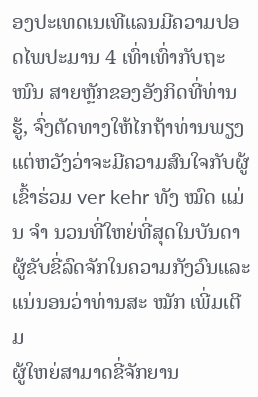ອງປະເທດເນເທີແລນມີຄວາມປອດໄພປະມານ 4 ເທົ່າເທົ່າກັບຖະ ໜົນ ສາຍຫຼັກຂອງອັງກິດທີ່ທ່ານຮູ້, ຈົ່ງຕັດທາງໃຫ້ໄກຖ້າທ່ານພຽງແຕ່ຫວັງວ່າຈະມີຄວາມສົນໃຈກັບຜູ້ເຂົ້າຮ່ວມ ver kehr ທັງ ໝົດ ແມ່ນ ຈຳ ນວນທີ່ໃຫຍ່ທີ່ສຸດໃນບັນດາຜູ້ຂັບຂີ່ລົດຈັກໃນຄວາມກັງວົນແລະແນ່ນອນວ່າທ່ານສະ ໝັກ ເພີ່ມເຕີມ
ຜູ້ໃຫຍ່ສາມາດຂີ່ຈັກຍານ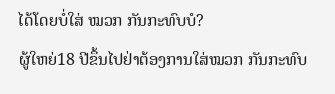ໄດ້ໂດຍບໍ່ໃສ່ ໝວກ ກັນກະທົບບໍ?
ຜູ້ໃຫຍ່18 ປີຂຶ້ນໄປຢ່າຕ້ອງການໃສ່ໝວກ ກັນກະທົບ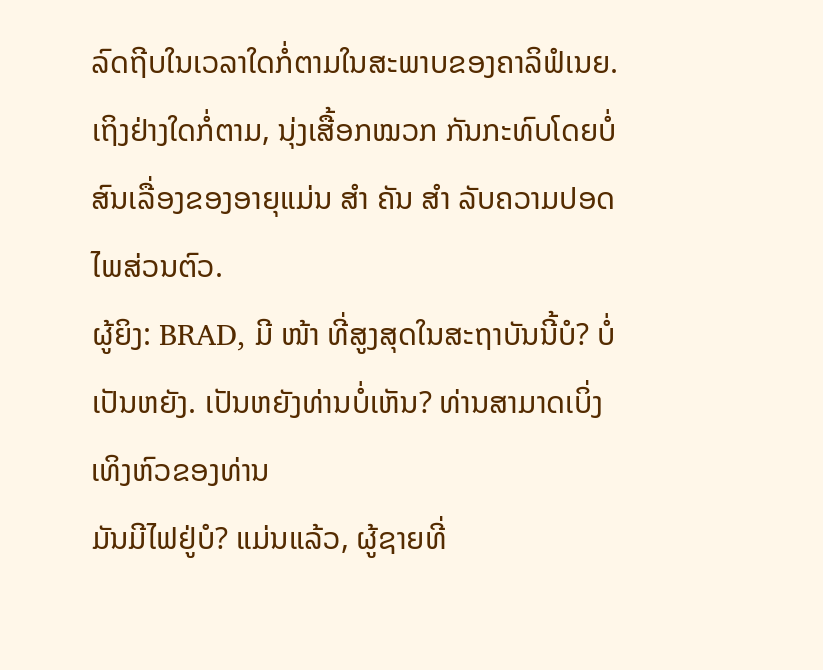ລົດຖີບໃນເວລາໃດກໍ່ຕາມໃນສະພາບຂອງຄາລິຟໍເນຍ. ເຖິງຢ່າງໃດກໍ່ຕາມ, ນຸ່ງເສື້ອກໝວກ ກັນກະທົບໂດຍບໍ່ສົນເລື່ອງຂອງອາຍຸແມ່ນ ສຳ ຄັນ ສຳ ລັບຄວາມປອດໄພສ່ວນຕົວ.
ຜູ້ຍິງ: BRAD, ມີ ໜ້າ ທີ່ສູງສຸດໃນສະຖາບັນນີ້ບໍ? ບໍ່ເປັນຫຍັງ. ເປັນຫຍັງທ່ານບໍ່ເຫັນ? ທ່ານສາມາດເບິ່ງເທິງຫົວຂອງທ່ານ
ມັນມີໄຟຢູ່ບໍ? ແມ່ນແລ້ວ, ຜູ້ຊາຍທີ່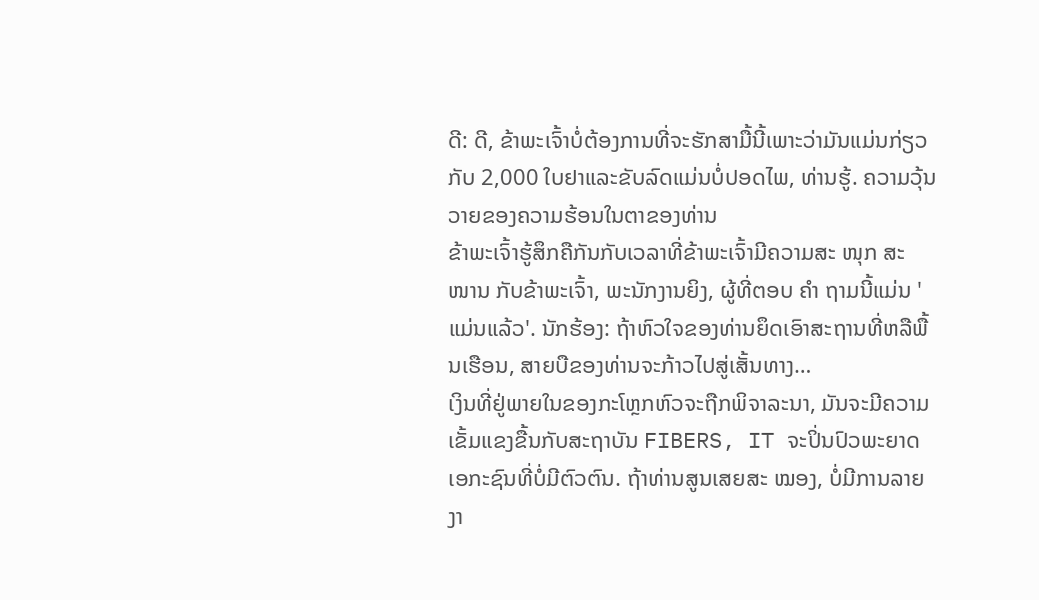ດີ: ດີ, ຂ້າພະເຈົ້າບໍ່ຕ້ອງການທີ່ຈະຮັກສາມື້ນີ້ເພາະວ່າມັນແມ່ນກ່ຽວກັບ 2,000 ໃບຢາແລະຂັບລົດແມ່ນບໍ່ປອດໄພ, ທ່ານຮູ້. ຄວາມວຸ້ນວາຍຂອງຄວາມຮ້ອນໃນຕາຂອງທ່ານ
ຂ້າພະເຈົ້າຮູ້ສຶກຄືກັນກັບເວລາທີ່ຂ້າພະເຈົ້າມີຄວາມສະ ໜຸກ ສະ ໜານ ກັບຂ້າພະເຈົ້າ, ພະນັກງານຍິງ, ຜູ້ທີ່ຕອບ ຄຳ ຖາມນີ້ແມ່ນ 'ແມ່ນແລ້ວ'. ນັກຮ້ອງ: ຖ້າຫົວໃຈຂອງທ່ານຍຶດເອົາສະຖານທີ່ຫລືພື້ນເຮືອນ, ສາຍບືຂອງທ່ານຈະກ້າວໄປສູ່ເສັ້ນທາງ…
ເງິນທີ່ຢູ່ພາຍໃນຂອງກະໂຫຼກຫົວຈະຖືກພິຈາລະນາ, ມັນຈະມີຄວາມເຂັ້ມແຂງຂື້ນກັບສະຖາບັນ FIBERS, IT ຈະປິ່ນປົວພະຍາດເອກະຊົນທີ່ບໍ່ມີຕົວຕົນ. ຖ້າທ່ານສູນເສຍສະ ໝອງ, ບໍ່ມີການລາຍງາ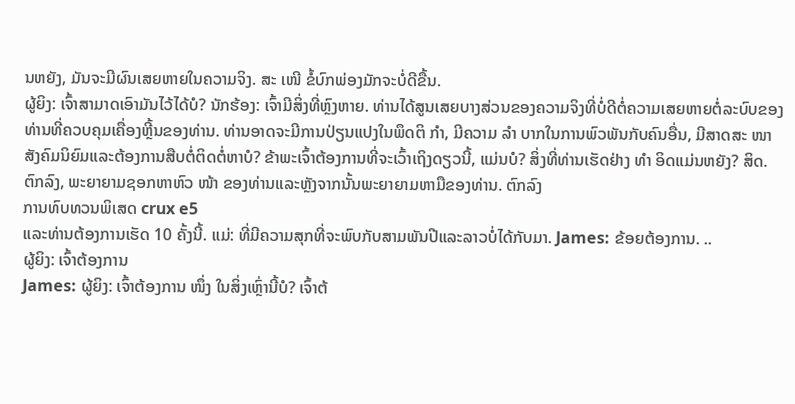ນຫຍັງ, ມັນຈະມີຜົນເສຍຫາຍໃນຄວາມຈິງ. ສະ ເໜີ ຂໍ້ບົກພ່ອງມັກຈະບໍ່ດີຂື້ນ.
ຜູ້ຍິງ: ເຈົ້າສາມາດເອົາມັນໄວ້ໄດ້ບໍ? ນັກຮ້ອງ: ເຈົ້າມີສິ່ງທີ່ຫຼົງຫາຍ. ທ່ານໄດ້ສູນເສຍບາງສ່ວນຂອງຄວາມຈິງທີ່ບໍ່ດີຕໍ່ຄວາມເສຍຫາຍຕໍ່ລະບົບຂອງທ່ານທີ່ຄວບຄຸມເຄື່ອງຫຼີ້ນຂອງທ່ານ. ທ່ານອາດຈະມີການປ່ຽນແປງໃນພຶດຕິ ກຳ, ມີຄວາມ ລຳ ບາກໃນການພົວພັນກັບຄົນອື່ນ, ມີສາດສະ ໜາ ສັງຄົມນິຍົມແລະຕ້ອງການສືບຕໍ່ຕິດຕໍ່ຫາບໍ? ຂ້າພະເຈົ້າຕ້ອງການທີ່ຈະເວົ້າເຖິງດຽວນີ້, ແມ່ນບໍ? ສິ່ງທີ່ທ່ານເຮັດຢ່າງ ທຳ ອິດແມ່ນຫຍັງ? ສິດ.
ຕົກລົງ, ພະຍາຍາມຊອກຫາຫົວ ໜ້າ ຂອງທ່ານແລະຫຼັງຈາກນັ້ນພະຍາຍາມຫາມືຂອງທ່ານ. ຕົກລົງ
ການທົບທວນພິເສດ crux e5
ແລະທ່ານຕ້ອງການເຮັດ 10 ຄັ້ງນີ້. ແມ່: ທີ່ມີຄວາມສຸກທີ່ຈະພົບກັບສາມພັນປີແລະລາວບໍ່ໄດ້ກັບມາ. James: ຂ້ອຍຕ້ອງການ. ..
ຜູ້ຍິງ: ເຈົ້າຕ້ອງການ
James: ຜູ້ຍິງ: ເຈົ້າຕ້ອງການ ໜຶ່ງ ໃນສິ່ງເຫຼົ່ານີ້ບໍ? ເຈົ້າຕ້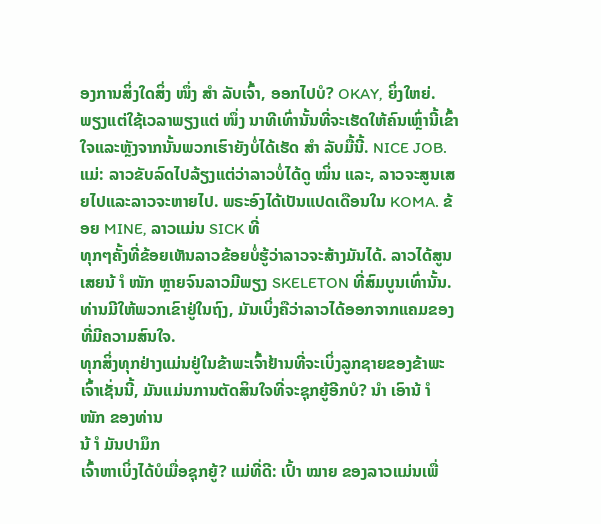ອງການສິ່ງໃດສິ່ງ ໜຶ່ງ ສຳ ລັບເຈົ້າ, ອອກໄປບໍ? OKAY, ຍິ່ງໃຫຍ່. ພຽງແຕ່ໃຊ້ເວລາພຽງແຕ່ ໜຶ່ງ ນາທີເທົ່ານັ້ນທີ່ຈະເຮັດໃຫ້ຄົນເຫຼົ່ານີ້ເຂົ້າໃຈແລະຫຼັງຈາກນັ້ນພວກເຮົາຍັງບໍ່ໄດ້ເຮັດ ສຳ ລັບມື້ນີ້. NICE JOB.
ແມ່: ລາວຂັບລົດໄປລ້ຽງແຕ່ວ່າລາວບໍ່ໄດ້ດູ ໝິ່ນ ແລະ, ລາວຈະສູນເສຍໄປແລະລາວຈະຫາຍໄປ. ພຣະອົງໄດ້ເປັນແປດເດືອນໃນ KOMA. ຂ້ອຍ MINE, ລາວແມ່ນ SICK ທີ່
ທຸກໆຄັ້ງທີ່ຂ້ອຍເຫັນລາວຂ້ອຍບໍ່ຮູ້ວ່າລາວຈະສ້າງມັນໄດ້. ລາວໄດ້ສູນເສຍນ້ ຳ ໜັກ ຫຼາຍຈົນລາວມີພຽງ SKELETON ທີ່ສົມບູນເທົ່ານັ້ນ. ທ່ານມີໃຫ້ພວກເຂົາຢູ່ໃນຖົງ, ມັນເບິ່ງຄືວ່າລາວໄດ້ອອກຈາກແຄມຂອງທີ່ມີຄວາມສົນໃຈ.
ທຸກສິ່ງທຸກຢ່າງແມ່ນຢູ່ໃນຂ້າພະເຈົ້າຢ້ານທີ່ຈະເບິ່ງລູກຊາຍຂອງຂ້າພະເຈົ້າເຊັ່ນນີ້, ມັນແມ່ນການຕັດສິນໃຈທີ່ຈະຊຸກຍູ້ອີກບໍ? ນຳ ເອົານ້ ຳ ໜັກ ຂອງທ່ານ
ນ້ ຳ ມັນປາມຶກ
ເຈົ້າຫາເບິ່ງໄດ້ບໍເມື່ອຊຸກຍູ້? ແມ່ທີ່ດີ: ເປົ້າ ໝາຍ ຂອງລາວແມ່ນເພື່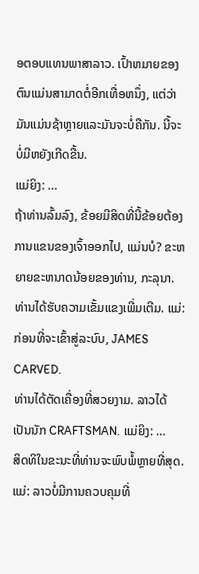ອຕອບແທນພາສາລາວ. ເປົ້າຫມາຍຂອງຕົນແມ່ນສາມາດຕໍ່ອີກເທື່ອຫນຶ່ງ, ແຕ່ວ່າມັນແມ່ນຊ້າຫຼາຍແລະມັນຈະບໍ່ຄືກັນ. ນີ້ຈະບໍ່ມີຫຍັງເກີດຂື້ນ.
ແມ່ຍິງ: …
ຖ້າທ່ານລົ້ມລົງ, ຂ້ອຍມີສິດທີ່ນີ້ຂ້ອຍຕ້ອງການແຂນຂອງເຈົ້າອອກໄປ, ແມ່ນບໍ? ຂະຫຍາຍຂະຫນາດນ້ອຍຂອງທ່ານ, ກະລຸນາ. ທ່ານໄດ້ຮັບຄວາມເຂັ້ມແຂງເພີ່ມເຕີມ. ແມ່: ກ່ອນທີ່ຈະເຂົ້າສູ່ລະບົບ, JAMES CARVED.
ທ່ານໄດ້ຕັດເຄື່ອງທີ່ສວຍງາມ. ລາວໄດ້ເປັນນັກ CRAFTSMAN. ແມ່ຍິງ: …
ສິດທິໃນຂະນະທີ່ທ່ານຈະພົບພໍ້ຫຼາຍທີ່ສຸດ. ແມ່: ລາວບໍ່ມີການຄວບຄຸມທີ່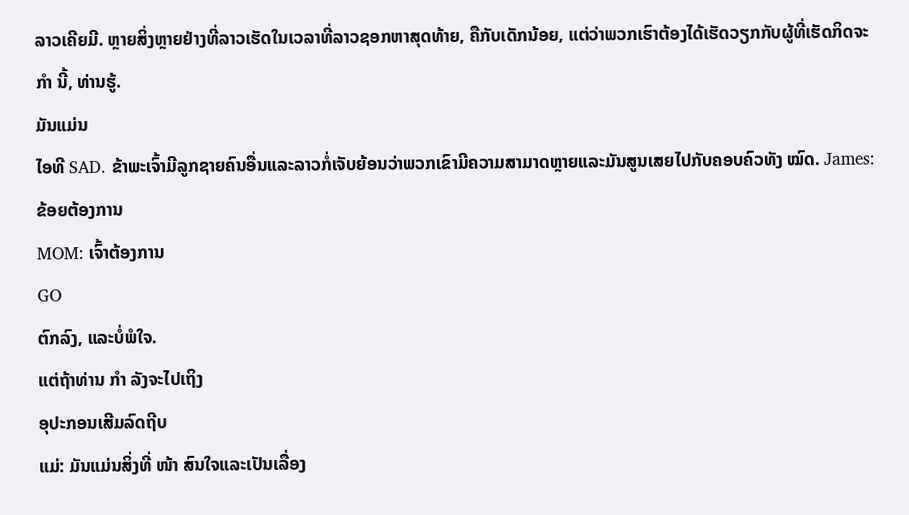ລາວເຄີຍມີ. ຫຼາຍສິ່ງຫຼາຍຢ່າງທີ່ລາວເຮັດໃນເວລາທີ່ລາວຊອກຫາສຸດທ້າຍ, ຄືກັບເດັກນ້ອຍ, ແຕ່ວ່າພວກເຮົາຕ້ອງໄດ້ເຮັດວຽກກັບຜູ້ທີ່ເຮັດກິດຈະ ກຳ ນີ້, ທ່ານຮູ້.
ມັນແມ່ນ
ໄອທີ SAD. ຂ້າພະເຈົ້າມີລູກຊາຍຄົນອື່ນແລະລາວກໍ່ເຈັບຍ້ອນວ່າພວກເຂົາມີຄວາມສາມາດຫຼາຍແລະມັນສູນເສຍໄປກັບຄອບຄົວທັງ ໝົດ. James: ຂ້ອຍຕ້ອງການ
MOM: ເຈົ້າຕ້ອງການ
GO
ຕົກລົງ, ແລະບໍ່ພໍໃຈ.
ແຕ່ຖ້າທ່ານ ກຳ ລັງຈະໄປເຖິງ
ອຸປະກອນເສີມລົດຖີບ
ແມ່: ມັນແມ່ນສິ່ງທີ່ ໜ້າ ສົນໃຈແລະເປັນເລື່ອງ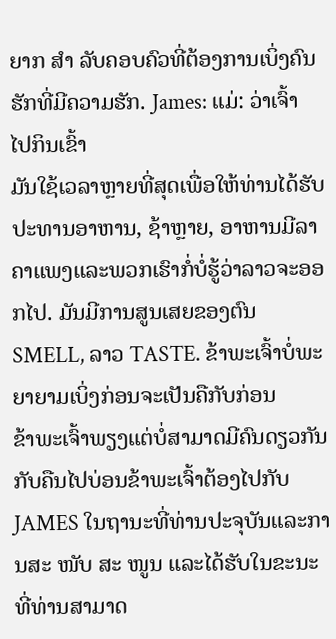ຍາກ ສຳ ລັບຄອບຄົວທີ່ຕ້ອງການເບິ່ງຄົນຮັກທີ່ມີຄວາມຮັກ. James: ແມ່: ວ່າເຈົ້າ
ໄປກິນເຂົ້າ
ມັນໃຊ້ເວລາຫຼາຍທີ່ສຸດເພື່ອໃຫ້ທ່ານໄດ້ຮັບປະທານອາຫານ, ຊ້າຫຼາຍ, ອາຫານມີລາຄາແພງແລະພວກເຮົາກໍ່ບໍ່ຮູ້ວ່າລາວຈະອອກໄປ. ມັນມີການສູນເສຍຂອງຕົນ SMELL, ລາວ TASTE. ຂ້າພະເຈົ້າບໍ່ພະຍາຍາມເບິ່ງກ່ອນຈະເປັນຄືກັບກ່ອນ
ຂ້າພະເຈົ້າພຽງແຕ່ບໍ່ສາມາດມີຄົນດຽວກັນກັບຄືນໄປບ່ອນຂ້າພະເຈົ້າຕ້ອງໄປກັບ JAMES ໃນຖານະທີ່ທ່ານປະຈຸບັນແລະການສະ ໜັບ ສະ ໜູນ ແລະໄດ້ຮັບໃນຂະນະທີ່ທ່ານສາມາດ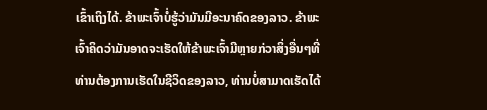ເຂົ້າເຖິງໄດ້. ຂ້າພະເຈົ້າບໍ່ຮູ້ວ່າມັນມີອະນາຄົດຂອງລາວ. ຂ້າພະເຈົ້າຄິດວ່າມັນອາດຈະເຮັດໃຫ້ຂ້າພະເຈົ້າມີຫຼາຍກ່ວາສິ່ງອື່ນໆທີ່ທ່ານຕ້ອງການເຮັດໃນຊີວິດຂອງລາວ, ທ່ານບໍ່ສາມາດເຮັດໄດ້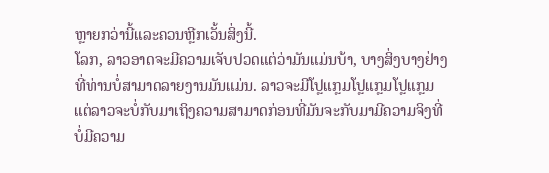ຫຼາຍກວ່ານີ້ແລະຄວນຫຼີກເວັ້ນສິ່ງນີ້.
ໂລກ, ລາວອາດຈະມີຄວາມເຈັບປວດແຕ່ວ່າມັນແມ່ນບ້າ, ບາງສິ່ງບາງຢ່າງທີ່ທ່ານບໍ່ສາມາດລາຍງານມັນແມ່ນ. ລາວຈະມີໂປຼແກຼມໂປຼແກຼມໂປຼແກຼມແຕ່ລາວຈະບໍ່ກັບມາເຖິງຄວາມສາມາດກ່ອນທີ່ມັນຈະກັບມາມີຄວາມຈິງທີ່ບໍ່ມີຄວາມ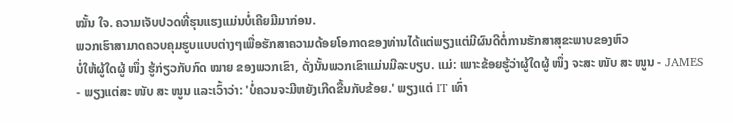ໝັ້ນ ໃຈ. ຄວາມເຈັບປວດທີ່ຮຸນແຮງແມ່ນບໍ່ເຄີຍມີມາກ່ອນ.
ພວກເຮົາສາມາດຄວບຄຸມຮູບແບບຕ່າງໆເພື່ອຮັກສາຄວາມດ້ອຍໂອກາດຂອງທ່ານໄດ້ແຕ່ພຽງແຕ່ມີຜົນດີຕໍ່ການຮັກສາສຸຂະພາບຂອງຫົວ
ບໍ່ໃຫ້ຜູ້ໃດຜູ້ ໜຶ່ງ ຮູ້ກ່ຽວກັບກົດ ໝາຍ ຂອງພວກເຂົາ, ດັ່ງນັ້ນພວກເຂົາແມ່ນມີລະບຽບ. ແມ່: ເພາະຂ້ອຍຮູ້ວ່າຜູ້ໃດຜູ້ ໜຶ່ງ ຈະສະ ໜັບ ສະ ໜູນ - JAMES - ພຽງແຕ່ສະ ໜັບ ສະ ໜູນ ແລະເວົ້າວ່າ: 'ບໍ່ຄວນຈະມີຫຍັງເກີດຂື້ນກັບຂ້ອຍ.' ພຽງແຕ່ IT ເທົ່າ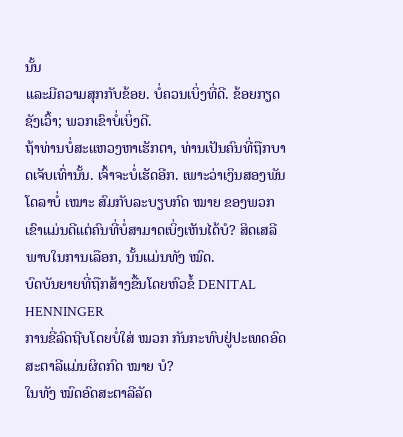ນັ້ນ
ແລະມີຄວາມສຸກກັບຂ້ອຍ. ບໍ່ຄວນເບິ່ງທີ່ດີ. ຂ້ອຍກຽດຊັງເວົ້າ; ພວກເຂົາບໍ່ເບິ່ງດີ.
ຖ້າທ່ານບໍ່ສະແຫວງຫາເຮັກຕາ, ທ່ານເປັນຄົນທີ່ຖືກບາດເຈັບເທົ່ານັ້ນ. ເຈົ້າຈະບໍ່ເຮັດອີກ. ເພາະວ່າເງິນສອງພັນໂດລາບໍ່ ເໝາະ ສົມກັບລະບຽບກົດ ໝາຍ ຂອງພວກເຂົາແມ່ນດີແຕ່ຄົນທີ່ບໍ່ສາມາດເບິ່ງເຫັນໄດ້ບໍ? ສິດເສລີພາບໃນການເລືອກ, ນັ້ນແມ່ນທັງ ໝົດ.
ບົດບັນຍາຍທີ່ຖືກສ້າງຂື້ນໂດຍຫົວຂໍ້ DENITAL HENNINGER
ການຂີ່ລົດຖີບໂດຍບໍ່ໃສ່ ໝວກ ກັນກະທົບຢູ່ປະເທດອົດສະຕາລີແມ່ນຜິດກົດ ໝາຍ ບໍ?
ໃນທັງ ໝົດອົດສະຕາລີລັດ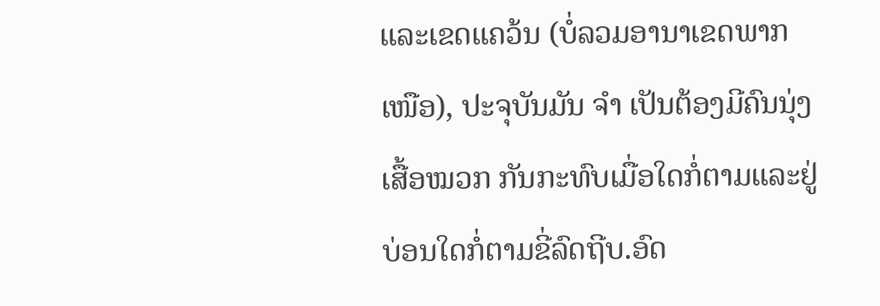ແລະເຂດແຄວ້ນ (ບໍ່ລວມອານາເຂດພາກ ເໜືອ), ປະຈຸບັນມັນ ຈຳ ເປັນຕ້ອງມີຄົນນຸ່ງເສື້ອໝວກ ກັນກະທົບເມື່ອໃດກໍ່ຕາມແລະຢູ່ບ່ອນໃດກໍ່ຕາມຂີ່ລົດຖີບ.ອົດ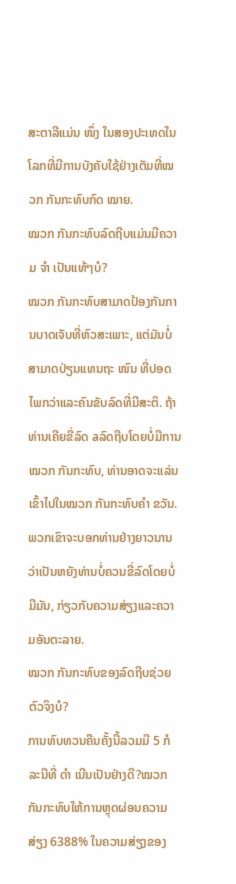ສະຕາລີແມ່ນ ໜຶ່ງ ໃນສອງປະເທດໃນໂລກທີ່ມີການບັງຄັບໃຊ້ຢ່າງເຕັມທີ່ໝວກ ກັນກະທົບກົດ ໝາຍ.
ໝວກ ກັນກະທົບລົດຖີບແມ່ນມີຄວາມ ຈຳ ເປັນແທ້ໆບໍ?
ໝວກ ກັນກະທົບສາມາດປ້ອງກັນການບາດເຈັບທີ່ຫົວສະເພາະ, ແຕ່ມັນບໍ່ສາມາດປ່ຽນແທນຖະ ໜົນ ທີ່ປອດໄພກວ່າແລະຄົນຂັບລົດທີ່ມີສະຕິ. ຖ້າທ່ານເຄີຍຂີ່ລົດ aລົດຖີບໂດຍບໍ່ມີການໝວກ ກັນກະທົບ, ທ່ານອາດຈະແລ່ນເຂົ້າໄປໃນໝວກ ກັນກະທົບຄຳ ຂວັນ. ພວກເຂົາຈະບອກທ່ານຢ່າງຍາວນານວ່າເປັນຫຍັງທ່ານບໍ່ຄວນຂີ່ລົດໂດຍບໍ່ມີມັນ, ກ່ຽວກັບຄວາມສ່ຽງແລະຄວາມອັນຕະລາຍ.
ໝວກ ກັນກະທົບຂອງລົດຖີບຊ່ວຍຕົວຈິງບໍ?
ການທົບທວນຄືນຄັ້ງນີ້ລວມມີ 5 ກໍລະນີທີ່ ດຳ ເນີນເປັນຢ່າງດີ?ໝວກ ກັນກະທົບໃຫ້ການຫຼຸດຜ່ອນຄວາມສ່ຽງ 6388% ໃນຄວາມສ່ຽງຂອງ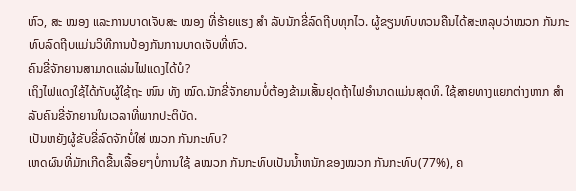ຫົວ, ສະ ໝອງ ແລະການບາດເຈັບສະ ໝອງ ທີ່ຮ້າຍແຮງ ສຳ ລັບນັກຂີ່ລົດຖີບທຸກໄວ. ຜູ້ຂຽນທົບທວນຄືນໄດ້ສະຫລຸບວ່າໝວກ ກັນກະທົບລົດຖີບແມ່ນວິທີການປ້ອງກັນການບາດເຈັບທີ່ຫົວ.
ຄົນຂີ່ຈັກຍານສາມາດແລ່ນໄຟແດງໄດ້ບໍ?
ເຖິງໄຟແດງໃຊ້ໄດ້ກັບຜູ້ໃຊ້ຖະ ໜົນ ທັງ ໝົດ.ນັກຂີ່ຈັກຍານບໍ່ຕ້ອງຂ້າມເສັ້ນຢຸດຖ້າໄຟອໍານາດແມ່ນສຸດທິ. ໃຊ້ສາຍທາງແຍກຕ່າງຫາກ ສຳ ລັບຄົນຂີ່ຈັກຍານໃນເວລາທີ່ພາກປະຕິບັດ.
ເປັນຫຍັງຜູ້ຂັບຂີ່ລົດຈັກບໍ່ໃສ່ ໝວກ ກັນກະທົບ?
ເຫດຜົນທີ່ມັກເກີດຂື້ນເລື້ອຍໆບໍ່ການໃຊ້ aໝວກ ກັນກະທົບເປັນນ້ຳຫນັກຂອງໝວກ ກັນກະທົບ(77%), ຄ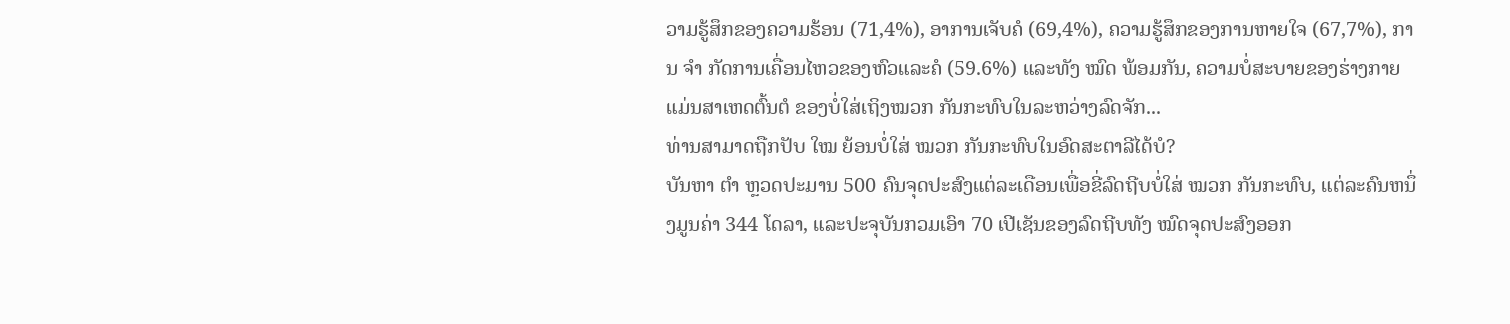ວາມຮູ້ສຶກຂອງຄວາມຮ້ອນ (71,4%), ອາການເຈັບຄໍ (69,4%), ຄວາມຮູ້ສຶກຂອງການຫາຍໃຈ (67,7%), ການ ຈຳ ກັດການເຄື່ອນໄຫວຂອງຫົວແລະຄໍ (59.6%) ແລະທັງ ໝົດ ພ້ອມກັນ, ຄວາມບໍ່ສະບາຍຂອງຮ່າງກາຍແມ່ນສາເຫດຕົ້ນຕໍ ຂອງບໍ່ໃສ່ເຖິງໝວກ ກັນກະທົບໃນລະຫວ່າງລົດຈັກ...
ທ່ານສາມາດຖືກປັບ ໃໝ ຍ້ອນບໍ່ໃສ່ ໝວກ ກັນກະທົບໃນອົດສະຕາລີໄດ້ບໍ?
ບັນຫາ ຕຳ ຫຼວດປະມານ 500 ຄົນຈຸດປະສົງແຕ່ລະເດືອນເພື່ອຂີ່ລົດຖີບບໍ່ໃສ່ ໝວກ ກັນກະທົບ, ແຕ່ລະຄົນຫນຶ່ງມູນຄ່າ 344 ໂດລາ, ແລະປະຈຸບັນກວມເອົາ 70 ເປີເຊັນຂອງລົດຖີບທັງ ໝົດຈຸດປະສົງອອກ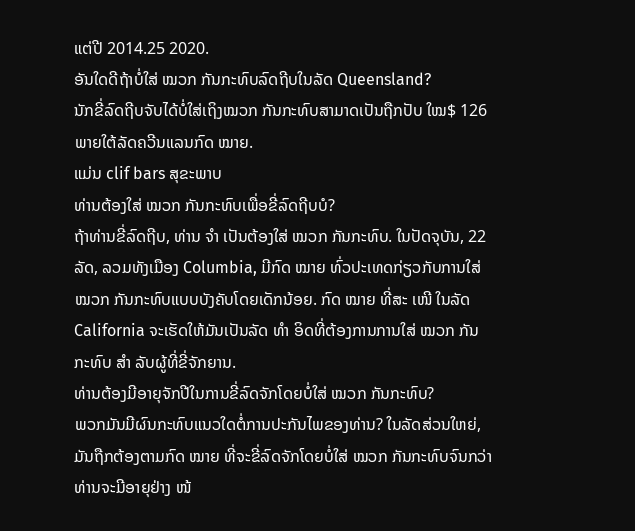ແຕ່ປີ 2014.25 2020.
ອັນໃດດີຖ້າບໍ່ໃສ່ ໝວກ ກັນກະທົບລົດຖີບໃນລັດ Queensland?
ນັກຂີ່ລົດຖີບຈັບໄດ້ບໍ່ໃສ່ເຖິງໝວກ ກັນກະທົບສາມາດເປັນຖືກປັບ ໃໝ$ 126 ພາຍໃຕ້ລັດຄວີນແລນກົດ ໝາຍ.
ແມ່ນ clif bars ສຸຂະພາບ
ທ່ານຕ້ອງໃສ່ ໝວກ ກັນກະທົບເພື່ອຂີ່ລົດຖີບບໍ?
ຖ້າທ່ານຂີ່ລົດຖີບ, ທ່ານ ຈຳ ເປັນຕ້ອງໃສ່ ໝວກ ກັນກະທົບ. ໃນປັດຈຸບັນ, 22 ລັດ, ລວມທັງເມືອງ Columbia, ມີກົດ ໝາຍ ທົ່ວປະເທດກ່ຽວກັບການໃສ່ ໝວກ ກັນກະທົບແບບບັງຄັບໂດຍເດັກນ້ອຍ. ກົດ ໝາຍ ທີ່ສະ ເໜີ ໃນລັດ California ຈະເຮັດໃຫ້ມັນເປັນລັດ ທຳ ອິດທີ່ຕ້ອງການການໃສ່ ໝວກ ກັນກະທົບ ສຳ ລັບຜູ້ທີ່ຂີ່ຈັກຍານ.
ທ່ານຕ້ອງມີອາຍຸຈັກປີໃນການຂີ່ລົດຈັກໂດຍບໍ່ໃສ່ ໝວກ ກັນກະທົບ?
ພວກມັນມີຜົນກະທົບແນວໃດຕໍ່ການປະກັນໄພຂອງທ່ານ? ໃນລັດສ່ວນໃຫຍ່, ມັນຖືກຕ້ອງຕາມກົດ ໝາຍ ທີ່ຈະຂີ່ລົດຈັກໂດຍບໍ່ໃສ່ ໝວກ ກັນກະທົບຈົນກວ່າທ່ານຈະມີອາຍຸຢ່າງ ໜ້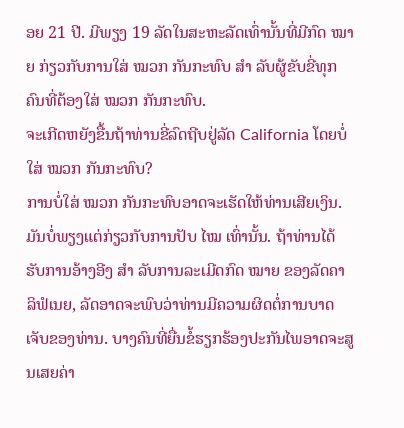ອຍ 21 ປີ. ມີພຽງ 19 ລັດໃນສະຫະລັດເທົ່ານັ້ນທີ່ມີກົດ ໝາຍ ກ່ຽວກັບການໃສ່ ໝວກ ກັນກະທົບ ສຳ ລັບຜູ້ຂັບຂີ່ທຸກຄົນທີ່ຕ້ອງໃສ່ ໝວກ ກັນກະທົບ.
ຈະເກີດຫຍັງຂື້ນຖ້າທ່ານຂີ່ລົດຖີບຢູ່ລັດ California ໂດຍບໍ່ໃສ່ ໝວກ ກັນກະທົບ?
ການບໍ່ໃສ່ ໝວກ ກັນກະທົບອາດຈະເຮັດໃຫ້ທ່ານເສີຍເງິນ. ມັນບໍ່ພຽງແຕ່ກ່ຽວກັບການປັບ ໄໝ ເທົ່ານັ້ນ. ຖ້າທ່ານໄດ້ຮັບການອ້າງອີງ ສຳ ລັບການລະເມີດກົດ ໝາຍ ຂອງລັດຄາລິຟໍເນຍ, ລັດອາດຈະພົບວ່າທ່ານມີຄວາມຜິດຕໍ່ການບາດເຈັບຂອງທ່ານ. ບາງຄົນທີ່ຍື່ນຂໍ້ຮຽກຮ້ອງປະກັນໄພອາດຈະສູນເສຍຄ່າ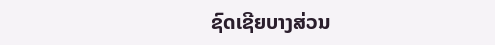ຊົດເຊີຍບາງສ່ວນ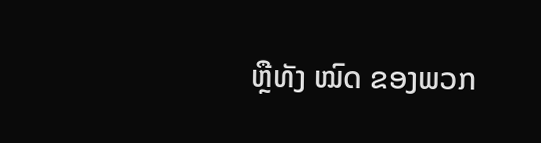ຫຼືທັງ ໝົດ ຂອງພວກ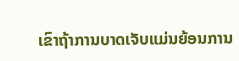ເຂົາຖ້າການບາດເຈັບແມ່ນຍ້ອນການ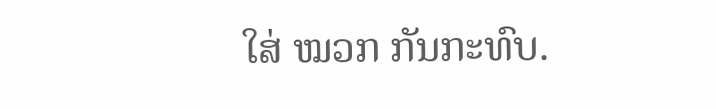ໃສ່ ໝວກ ກັນກະທົບ.